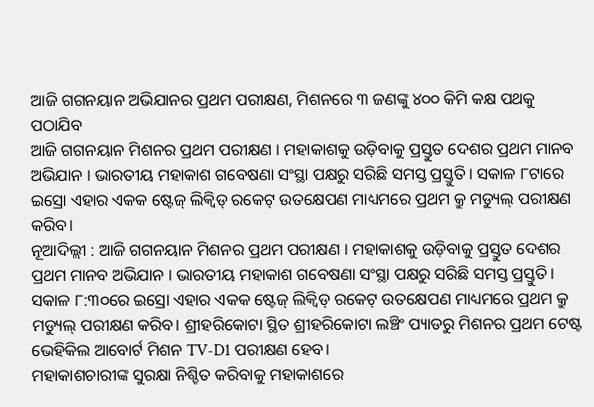ଆଜି ଗଗନୟାନ ଅଭିଯାନର ପ୍ରଥମ ପରୀକ୍ଷଣ, ମିଶନରେ ୩ ଜଣଙ୍କୁ ୪୦୦ କିମି କକ୍ଷ ପଥକୁ ପଠାଯିବ
ଆଜି ଗଗନୟାନ ମିଶନର ପ୍ରଥମ ପରୀକ୍ଷଣ । ମହାକାଶକୁ ଉଡ଼ିବାକୁ ପ୍ରସ୍ତୁତ ଦେଶର ପ୍ରଥମ ମାନବ ଅଭିଯାନ । ଭାରତୀୟ ମହାକାଶ ଗବେଷଣା ସଂସ୍ଥା ପକ୍ଷରୁ ସରିଛି ସମସ୍ତ ପ୍ରସ୍ତୁତି। ସକାଳ ୮ଟାରେ ଇସ୍ରୋ ଏହାର ଏକକ ଷ୍ଟେଜ୍ ଲିକ୍ୱିଡ୍ ରକେଟ୍ ଉତକ୍ଷେପଣ ମାଧ୍ୟମରେ ପ୍ରଥମ କ୍ରୁ ମଡ୍ୟୁଲ୍ ପରୀକ୍ଷଣ କରିବ।
ନୂଆଦିଲ୍ଲୀ : ଆଜି ଗଗନୟାନ ମିଶନର ପ୍ରଥମ ପରୀକ୍ଷଣ । ମହାକାଶକୁ ଉଡ଼ିବାକୁ ପ୍ରସ୍ତୁତ ଦେଶର ପ୍ରଥମ ମାନବ ଅଭିଯାନ । ଭାରତୀୟ ମହାକାଶ ଗବେଷଣା ସଂସ୍ଥା ପକ୍ଷରୁ ସରିଛି ସମସ୍ତ ପ୍ରସ୍ତୁତି। ସକାଳ ୮:୩୦ରେ ଇସ୍ରୋ ଏହାର ଏକକ ଷ୍ଟେଜ୍ ଲିକ୍ୱିଡ୍ ରକେଟ୍ ଉତକ୍ଷେପଣ ମାଧ୍ୟମରେ ପ୍ରଥମ କ୍ରୁ ମଡ୍ୟୁଲ୍ ପରୀକ୍ଷଣ କରିବ। ଶ୍ରୀହରିକୋଟା ସ୍ଥିତ ଶ୍ରୀହରିକୋଟା ଲଞ୍ଚିଂ ପ୍ୟାଡରୁ ମିଶନର ପ୍ରଥମ ଟେଷ୍ଟ ଭେହିକିଲ ଆବୋର୍ଟ ମିଶନ TV-D1 ପରୀକ୍ଷଣ ହେବ।
ମହାକାଶଚାରୀଙ୍କ ସୁରକ୍ଷା ନିଶ୍ଚିତ କରିବାକୁ ମହାକାଶରେ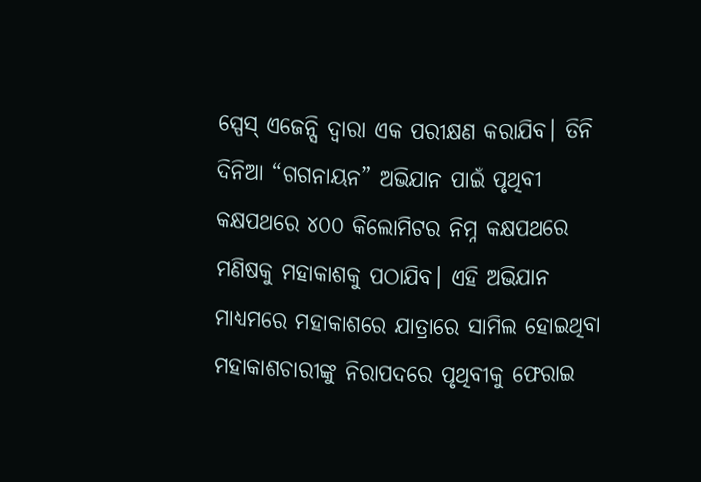ସ୍ପେସ୍ ଏଜେନ୍ସି ଦ୍ୱାରା ଏକ ପରୀକ୍ଷଣ କରାଯିବ। ତିନି ଦିନିଆ “ଗଗନାୟନ” ଅଭିଯାନ ପାଇଁ ପୃଥିବୀ କକ୍ଷପଥରେ ୪୦୦ କିଲୋମିଟର ନିମ୍ନ କକ୍ଷପଥରେ ମଣିଷକୁ ମହାକାଶକୁ ପଠାଯିବ। ଏହି ଅଭିଯାନ ମାଧ୍ୟମରେ ମହାକାଶରେ ଯାତ୍ରାରେ ସାମିଲ ହୋଇଥିବା ମହାକାଶଚାରୀଙ୍କୁ ନିରାପଦରେ ପୃଥିବୀକୁ ଫେରାଇ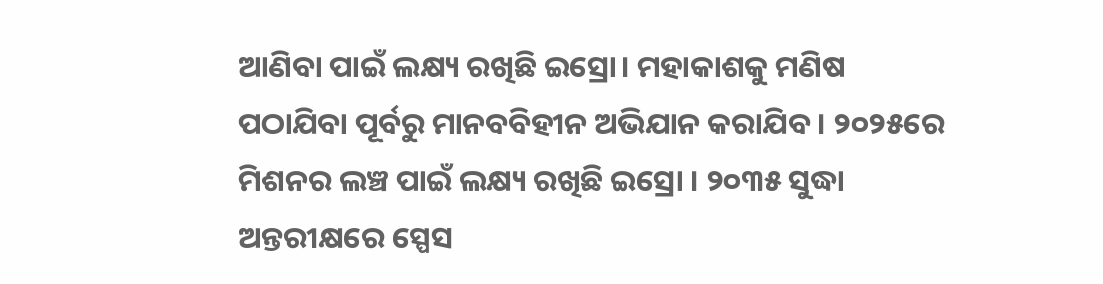ଆଣିବା ପାଇଁ ଲକ୍ଷ୍ୟ ରଖିଛି ଇସ୍ରୋ। ମହାକାଶକୁ ମଣିଷ ପଠାଯିବା ପୂର୍ବରୁ ମାନବବିହୀନ ଅଭିଯାନ କରାଯିବ । ୨୦୨୫ରେ ମିଶନର ଲଞ୍ଚ ପାଇଁ ଲକ୍ଷ୍ୟ ରଖିଛି ଇସ୍ରୋ । ୨୦୩୫ ସୁଦ୍ଧା ଅନ୍ତରୀକ୍ଷରେ ସ୍ପେସ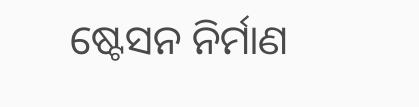ଷ୍ଟେସନ ନିର୍ମାଣ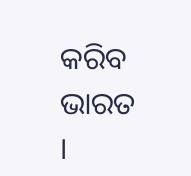କରିବ ଭାରତ ।